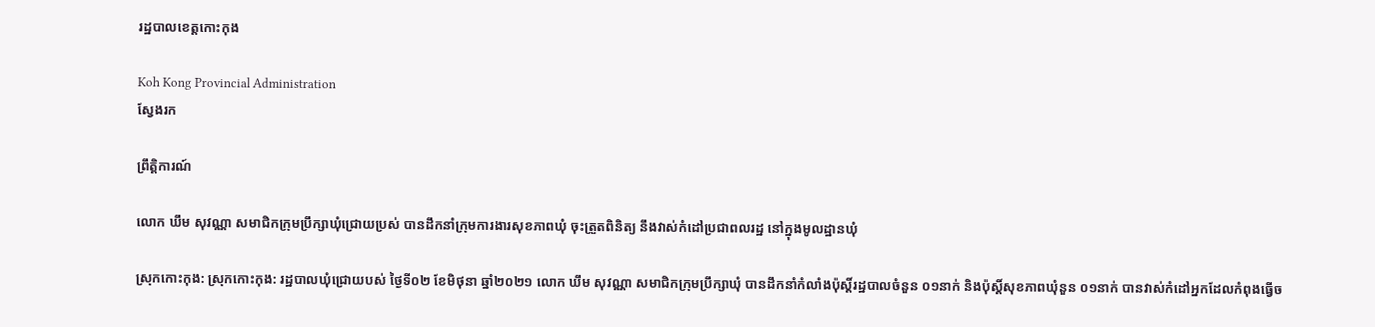រដ្ឋបាលខេត្តកោះកុង

Koh Kong Provincial Administration
ស្វែងរក

ព្រឹត្តិការណ៍

លោក ឃឹម សុវណ្ណា សមាជិកក្រុមប្រឹក្សាឃុំជ្រោយប្រស់ បានដឹកនាំក្រុមការងារសុខភាពឃុំ ចុះត្រួតពិនិត្យ នឹងវាស់កំដៅប្រជាពលរដ្ឋ នៅក្នុងមូលដ្ឋានឃុំ

ស្រុកកោះកុង: ស្រុកកោះកុង: រដ្ឋបាលឃុំជ្រោយបស់ ថ្ងៃទី០២ ខែមិថុនា ឆ្នាំ២០២១ លោក ឃឹម សុវណ្ណា សមាជិកក្រុមប្រឹក្សាឃុំ បានដឹកនាំកំលាំងប៉ុស្តិ៍រដ្ឋបាលចំនួន ០១នាក់ និងប៉ុស្តិ៍សុខភាពឃុំនួន ០១នាក់ បានវាស់កំដៅអ្នកដែលកំពុងធ្វើច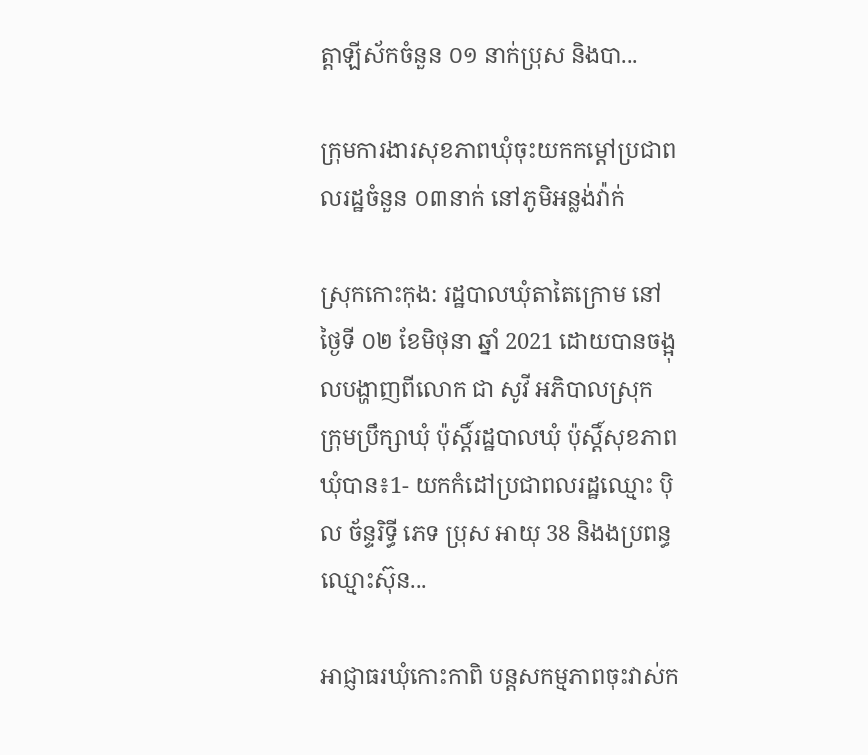ត្តាឡីស័កចំនួន ០១ នាក់ប្រុស និងបា...

ក្រុមការងារសុខភាពឃុំចុះយកកម្តៅប្រជាពលរដ្ឋចំនួន ០៣នាក់ នៅភូមិអន្លង់វ៉ាក់

ស្រុកកោះកុង: រដ្ឋបាលឃុំតាតៃក្រោម នៅថ្ងៃទី ០២ ខែមិថុនា ឆ្នាំ 2021 ដោយបានចង្អុលបង្ហាញពីលោក ជា សូវី អភិបាលស្រុក ក្រុមប្រឹក្សាឃុំ ប៉ុស្តិ៍រដ្ឋបាលឃុំ ប៉ុស្តិ៍សុខភាពឃុំបាន៖1- យកកំដៅប្រជាពលរដ្ឋឈ្មោះ ប៉ិល ច័ន្ទរិទ្ធី ភេទ ប្រុស អាយុ 38 និងងប្រពន្ធឈ្មោះស៊ុន...

អាជ្ញាធរឃុំកោះកាពិ បន្តសកម្មភាពចុះវាស់ក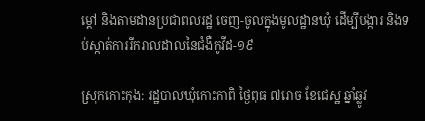ម្តៅ និងតាមដានប្រជាពលរដ្ឋ ចេញ-ចូលក្នុងមូលដ្ឋានឃុំ ដើម្បីបង្ការ និងទប់ស្កាត់ការរីករាលដាលនៃជំងឺកូវីដ-១៩

ស្រុកកោះកុង: រដ្ឋបាលឃុំកោះកាពិ ថ្ងៃពុធ ៧រោច ខែជេស្ឋ ឆ្នាំឆ្លូវ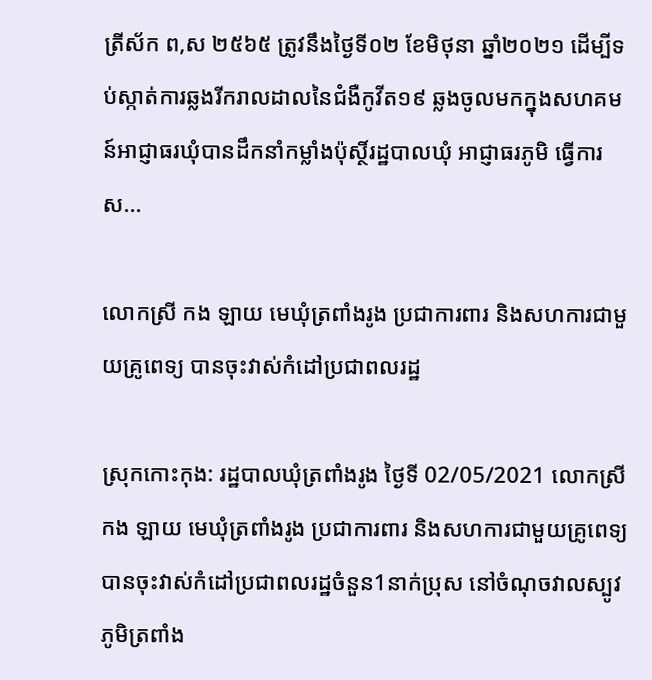ត្រីស័ក ព,ស ២៥៦៥ ត្រូវនឹងថ្ងៃទី០២ ខែមិថុនា ឆ្នាំ២០២១ ដើម្បីទប់ស្កាត់ការឆ្លងរីករាលដាលនៃជំងឺកូវីត១៩ ឆ្លងចូលមកក្នុងសហគមន៍អាជ្ញាធរឃុំបានដឹកនាំកម្លាំងប៉ុស្ថិ៍រដ្ឋបាលឃុំ អាជ្ញាធរភូមិ ធ្វើការស...

លោកស្រី កង ឡាយ មេឃុំត្រពាំងរូង ប្រជាការពារ និងសហការជាមួយគ្រូពេទ្យ បានចុះវាស់កំដៅប្រជាពលរដ្ឋ

ស្រុកកោះកុង: រដ្ឋបាលឃុំត្រពាំងរូង ថ្ងៃទី 02/05/2021 លោកស្រី កង ឡាយ មេឃុំត្រពាំងរូង ប្រជាការពារ និងសហការជាមួយគ្រូពេទ្យ បានចុះវាស់កំដៅប្រជាពលរដ្ឋចំនួន1នាក់ប្រុស នៅចំណុចវាលស្បូវ ភូមិត្រពាំង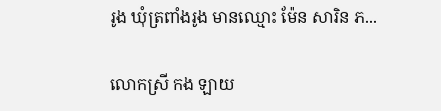រូង ឃុំត្រពាំងរូង មានឈ្មោះ ម៉ែន សារិន ភ...

លោកស្រី កង ឡាយ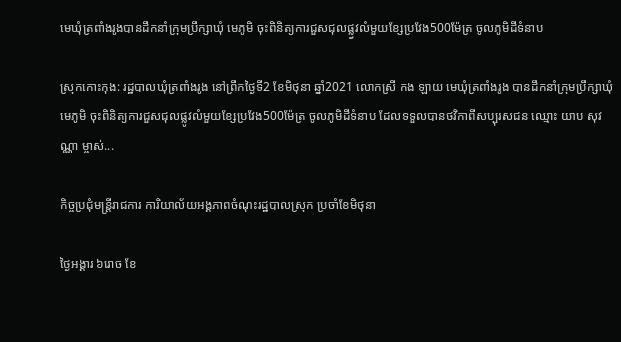មេឃុំត្រពាំងរូងបានដឹកនាំក្រុមប្រឹក្សាឃុំ មេភូមិ ចុះពិនិត្យការជួសជុលផ្ល្វវលំមួយខ្សែប្រវែង500ម៉ែត្រ ចូលភូមិដីទំនាប

ស្រុកកោះកុង: រដ្ឋបាលឃុំត្រពាំងរូង នៅព្រឹកថ្ងៃទី2 ខែមិថុនា ឆ្នាំ2021 លោកស្រី កង ឡាយ មេឃុំត្រពាំងរូង បានដឹកនាំក្រុមប្រឹក្សាឃុំ មេភូមិ ចុះពិនិត្យការជួសជុលផ្លូវលំមួយខ្សែប្រវែង500ម៉ែត្រ ចូលភូមិដីទំនាប ដែលទទួលបានថវិកាពីសប្បុរសជន ឈ្មោះ យាប សុវណ្ណា ម្ចាស់...

កិច្ចប្រជុំមន្រ្ដីរាជការ ការិយាល័យអង្គភាពចំណុះរដ្ឋបាលស្រុក ប្រចាំខែមិថុនា

ថ្ងៃអង្គារ ៦រោច ខែ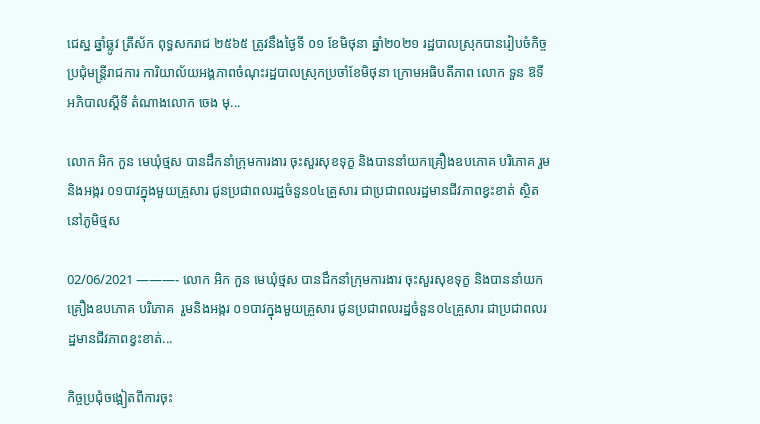ជេស្ឋ ឆ្នាំឆ្លូវ ត្រីស័ក ពុទ្ធសករាជ ២៥៦៥ ត្រូវនឹងថ្ងៃទី ០១ ខែមិថុនា ឆ្នាំ២០២១ រដ្ឋបាលស្រុកបានរៀបចំកិច្ចប្រជុំមន្រ្ដីរាជការ ការិយាល័យអង្គភាពចំណុះរដ្ឋបាលស្រុកប្រចាំខែមិថុនា ក្រោមអធិបតីភាព លោក ទួន ឱទី អភិបាលស្ដីទី តំណាងលោក ចេង មុ...

លោក អិក កួន មេឃុំថ្មស បានដឹកនាំក្រុមការងារ ចុះសួរសុខទុក្ខ និងបាននាំយកគ្រឿងឧបភោគ បរិភោគ រួមនិងអង្ករ ០១បាវក្នុងមួយគ្រួសារ ជូនប្រជាពលរដ្ឋចំនួន០៤គ្រួសារ ជាប្រជាពលរដ្ឋមានជីវភាពខ្វះខាត់ ស្ថិតនៅភូមិថ្មស

02/06/2021 ———- លោក អិក កួន មេឃុំថ្មស បានដឹកនាំក្រុមការងារ ចុះសួរសុខទុក្ខ និងបាននាំយកគ្រឿងឧបភោគ បរិភោគ  រួមនិងអង្ករ ០១បាវក្នុងមួយគ្រួសារ ជូនប្រជាពលរដ្ឋចំនួន០៤គ្រួសារ ជាប្រជាពលរដ្ឋមានជីវភាពខ្វះខាត់...

កិច្ចប្រជុំចង្អៀតពីការចុះ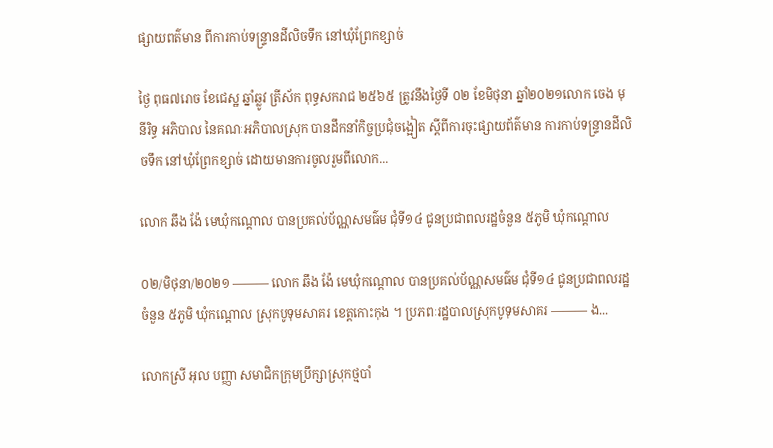ផ្សាយពត៌មាន ពីការកាប់ទន្រ្ទានដីលិចទឹក នៅឃុំព្រែកខ្សាច់

ថ្ងៃ ពុធ៧រោច ខែជេស្ឋ ឆ្នាំឆ្លូវ ត្រីស័ក ពុទ្ធសករាជ ២៥៦៥ ត្រូវនឹងថ្ងៃទី ០២ ខែមិថុនា ឆ្នាំ២០២១លោក ចេង មុនីរិទ្ធ អភិបាល នៃគណៈអភិបាលស្រុក បានដឹកនាំកិច្ចប្រជុំចង្អៀត ស្តីពីការចុះផ្សាយព័ត៌មាន ការកាប់ទន្រ្ទានដីលិចទឹក នៅឃុំព្រែកខ្សាច់ ដោយមានការចូលរួមពីលោក...

លោក ឆឹង ង៉ែ មេឃុំកណ្តោល បានប្រគល់ប័ណ្ណសមធ៌ម ជុំទី១៤ ជូនប្រជាពលរដ្ឋចំនួន ៥ភូមិ ឃុំកណ្តោល

០២/មិថុនា/២០២១ ——— លោក ឆឹង ង៉ែ មេឃុំកណ្តោល បានប្រគល់ប័ណ្ណសមធ៌ម ជុំទី១៤ ជូនប្រជាពលរដ្ឋចំនួន ៥ភូមិ ឃុំកណ្តោល ស្រុកបូទុមសាគរ ខេត្តកោះកុង ។ ប្រភពៈរដ្ឋបាលស្រុកបូទុមសាគរ ——— ង...

លោកស្រី អុល បញ្ញា សមាជិកក្រុមប្រឹក្សាស្រុកថ្មបាំ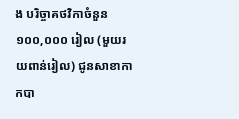ង បរិច្ចាគថវិកាចំនួន ១០០,០០០ រៀល (មួយរយពាន់រៀល) ជូនសាខាកាកបា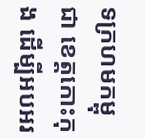ទក្រហមកម្ពុជា ខេត្តកោះកុង ដើម្បីអបអរ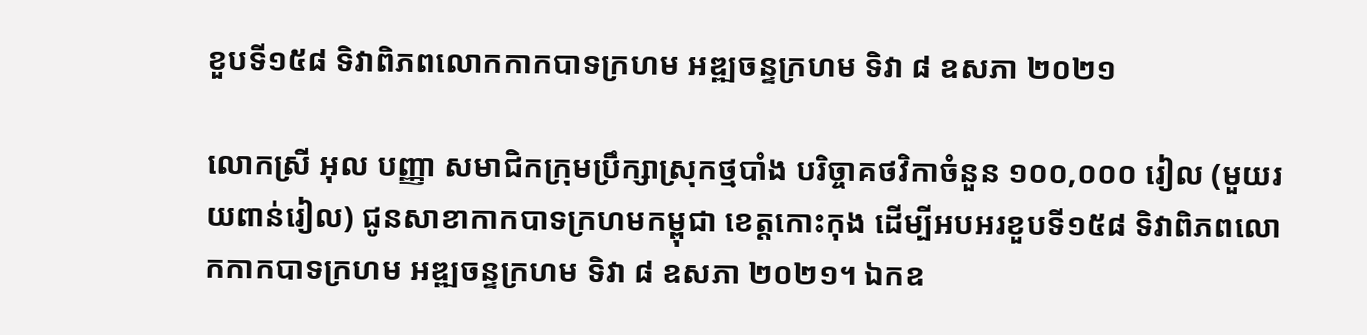ខួបទី១៥៨ ទិវាពិភពលោកកាកបាទក្រហម អឌ្ឍចន្ទក្រហម ទិវា ៨ ឧសភា ២០២១

លោកស្រី អុល បញ្ញា សមាជិកក្រុមប្រឹក្សាស្រុកថ្មបាំង បរិច្ចាគថវិកាចំនួន ១០០,០០០ រៀល (មួយរយពាន់រៀល) ជូនសាខាកាកបាទក្រហមកម្ពុជា ខេត្តកោះកុង ដើម្បីអបអរខួបទី១៥៨ ទិវាពិភពលោកកាកបាទក្រហម អឌ្ឍចន្ទក្រហម ទិវា ៨ ឧសភា ២០២១។ ឯកឧ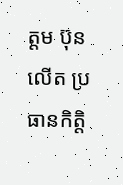ត្តម ប៊ុន លើត ប្រធានកិត្តិ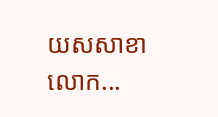យសសាខា លោក...